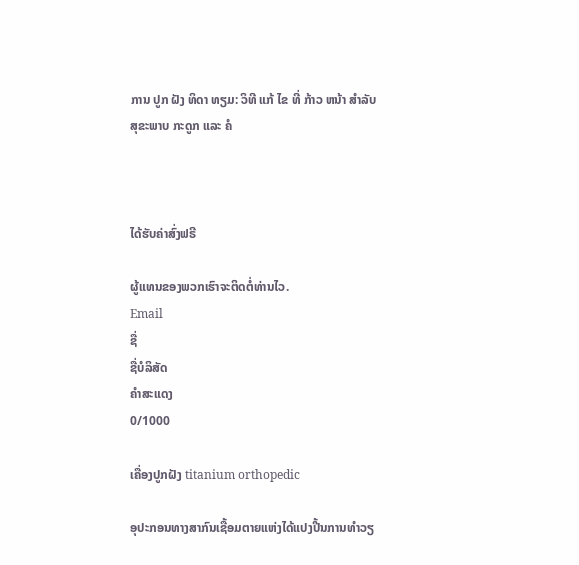ການ ປູກ ຝັງ ທິດາ ທຽມ: ວິທີ ແກ້ ໄຂ ທີ່ ກ້າວ ຫນ້າ ສໍາລັບ ສຸຂະພາບ ກະດູກ ແລະ ຄໍ



ໄດ້ຮັບຄ່າສົ່ງຟຣີ

ຜູ້ແທນຂອງພວກເຮົາຈະຕິດຕໍ່ທ່ານໄວ.
Email
ຊື່
ຊື່ບໍລິສັດ
ຄຳສະແດງ
0/1000

ເຄື່ອງປູກຝັງ titanium orthopedic

ອຸປະກອນທາງສາກົນເຊື້ອມຕາຍແຫ່ງໄດ້ແປງປີ້ນການທຳວຽ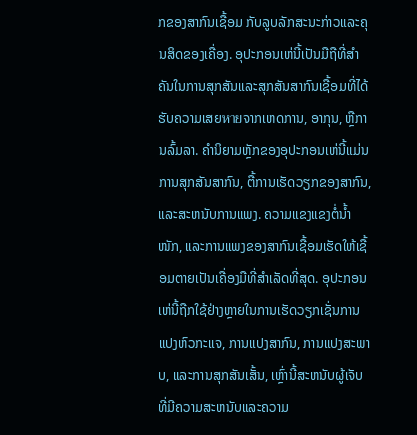ກຂອງສາກົນເຊື້ອມ ກັບລູບລັກສະນະກ່າວແລະຄຸນສິດຂອງເຄື່ອງ. ອຸປະກອນເຫ່ນີ້ເປັນມືຖືທີ່ສຳຄັນໃນການສຸກສັນແລະສຸກສັນສາກົນເຊື້ອມທີ່ໄດ້ຮັບຄວາມເສຍหายຈາກເຫດການ, ອາກຸນ, ຫຼືການລົ້ມລາ. ຄຳນິຍາມຫຼັກຂອງອຸປະກອນເຫ່ນີ້ແມ່ນການສຸກສັນສາກົນ, ຕື້ການເຮັດວຽກຂອງສາກົນ, ແລະສະຫນັບການແພງ. ຄວາມແຂງແຂງຕໍ່ນ້ຳໜັກ, ແລະການແພງຂອງສາກົນເຊື້ອມເຮັດໃຫ້ເຊື້ອມຕາຍເປັນເຄື່ອງມືທີ່ສຳເລັດທີ່ສຸດ. ອຸປະກອນເຫ່ນີ້ຖືກໃຊ້ຢ່າງຫຼາຍໃນການເຮັດວຽກເຊັ່ນການແປງຫົວກະແຈ, ການແປງສາກົນ, ການແປງສະພາບ, ແລະການສຸກສັນເສັ້ນ, ເຫຼົ່ານີ້ສະຫນັບຜູ້ເຈັບທີ່ມີຄວາມສະຫນັບແລະຄວາມ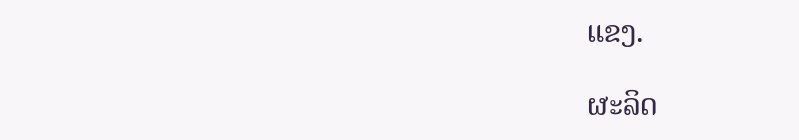ແຂງ.

ຜະລິດ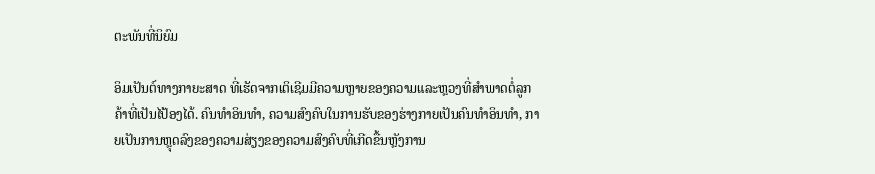ຕະພັນທີ່ນິຍົມ

ອິມເປັນຕ໌ທາງກາຍະສາດ ທີ່ເຮັດຈາກເຕິເຊີມມີຄວາມຫຼາຍຂອງຄວາມແລະຫຼວງທີ່ສຳພາດຕໍ່ລູກຄ້າທີ່ເປັນໄປ້ອງໄດ້. ຄົນທຳອິນທຳ, ຄວາມສົງຄົບໃນການຮັບຂອງຮ່າງກາຍເປັນຄົນທຳອິນທຳ, ກາຍເປັນການຫຼຸດລົງຂອງຄວາມສ່ຽງຂອງຄວາມສົງຄົບທີ່ເກີດຂື້ນຫຼັງການ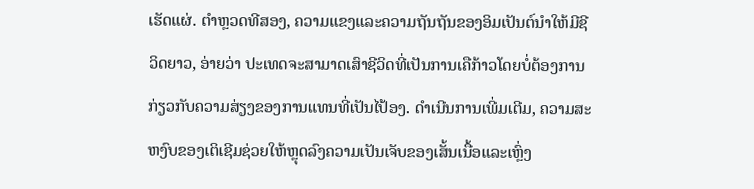ເຮັດແຜ່. ຕຳຫຼວດທີສອງ, ຄວາມແຂງແລະຄວາມຖັນຖັນຂອງອິມເປັນຕ໌ນຳໃຫ້ມີຊີວິດຍາວ, ອ່າຍວ່າ ປະເທດຈະສາມາດເສົາຊີວິດທີ່ເປັນການເຄືກ້າວໂດຍບໍ່ຕ້ອງການກ່ຽວກັບຄວາມສ່ຽງຂອງການແທນທີ່ເປັນໄປ້ອງ. ດຳເນີນການເພີ່ມເຕີມ, ຄວາມສະຫງົບຂອງເຕິເຊີມຊ່ວຍໃຫ້ຫຼຸດລົງຄວາມເປັນເຈັບຂອງເສັ້ນເນື້ອແລະເຫຼົ່ງ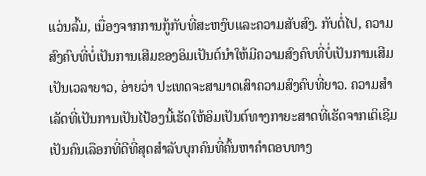ແວ່ນລົ້ມ, ເນື່ອງຈາກການກູ້ກັບທີ່ສະຫງົບແລະຄວາມສັບສົງ. ກັບຕໍ່ໄປ, ຄວາມສົງຄົບທີ່ບໍ່ເປັນການເສີມຂອງອິມເປັນຕ໌ນຳໃຫ້ມີຄວາມສົງຄົບທີ່ບໍ່ເປັນການເສີມເປັນເວລາຍາວ, ອ່າຍວ່າ ປະເທດຈະສາມາດເສົາຄວາມສົງຄົບທີ່ຍາວ. ຄວາມສຳເລັດທີ່ເປັນການເປັນໄປ້ອງນີ້ເຮັດໃຫ້ອິມເປັນຕ໌ທາງກາຍະສາດທີ່ເຮັດຈາກເຕິເຊີມເປັນຄົນເລືອກທີ່ດີທີ່ສຸດສຳລັບບຸກຄົນທີ່ຄົ້ນຫາຄຳຕອບທາງ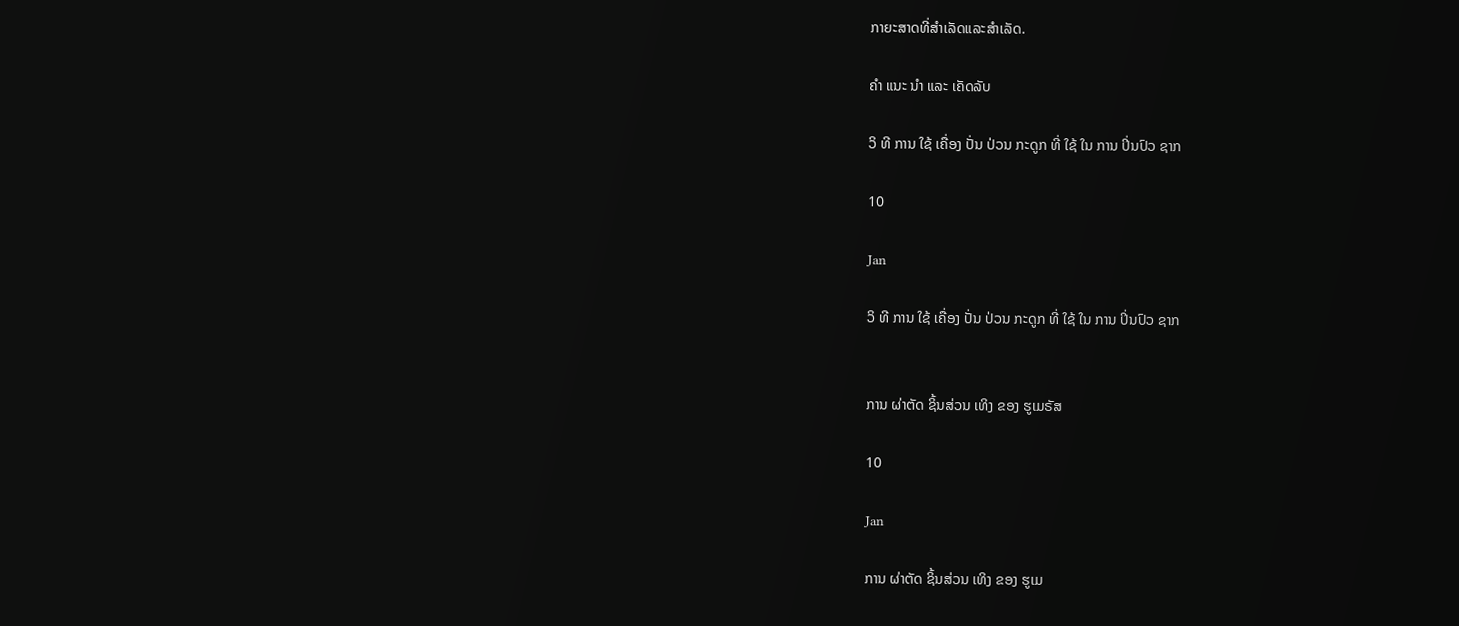ກາຍະສາດທີ່ສຳເລັດແລະສຳເລັດ.

ຄໍາ ແນະ ນໍາ ແລະ ເຄັດລັບ

ວິ ທີ ການ ໃຊ້ ເຄື່ອງ ປັ່ນ ປ່ວນ ກະດູກ ທີ່ ໃຊ້ ໃນ ການ ປິ່ນປົວ ຊາກ

10

Jan

ວິ ທີ ການ ໃຊ້ ເຄື່ອງ ປັ່ນ ປ່ວນ ກະດູກ ທີ່ ໃຊ້ ໃນ ການ ປິ່ນປົວ ຊາກ


ການ ຜ່າຕັດ ຊິ້ນສ່ວນ ເທິງ ຂອງ ຮູເມຣັສ

10

Jan

ການ ຜ່າຕັດ ຊິ້ນສ່ວນ ເທິງ ຂອງ ຮູເມ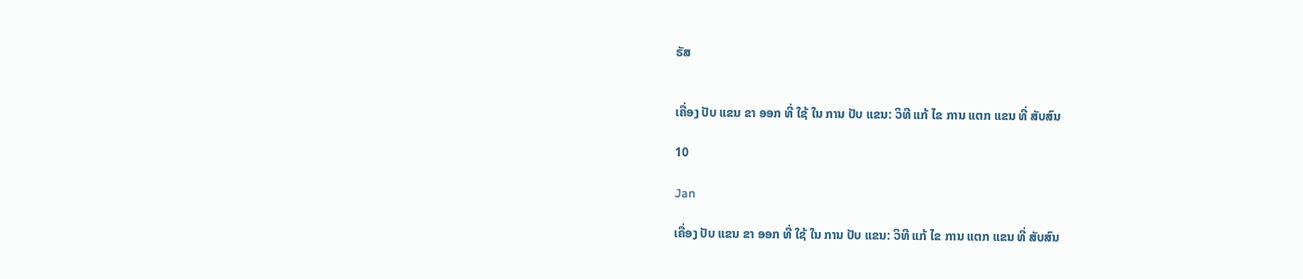ຣັສ


ເຄື່ອງ ປັບ ແຂນ ຂາ ອອກ ທີ່ ໃຊ້ ໃນ ການ ປັບ ແຂນ: ວິທີ ແກ້ ໄຂ ການ ແຕກ ແຂນ ທີ່ ສັບສົນ

10

Jan

ເຄື່ອງ ປັບ ແຂນ ຂາ ອອກ ທີ່ ໃຊ້ ໃນ ການ ປັບ ແຂນ: ວິທີ ແກ້ ໄຂ ການ ແຕກ ແຂນ ທີ່ ສັບສົນ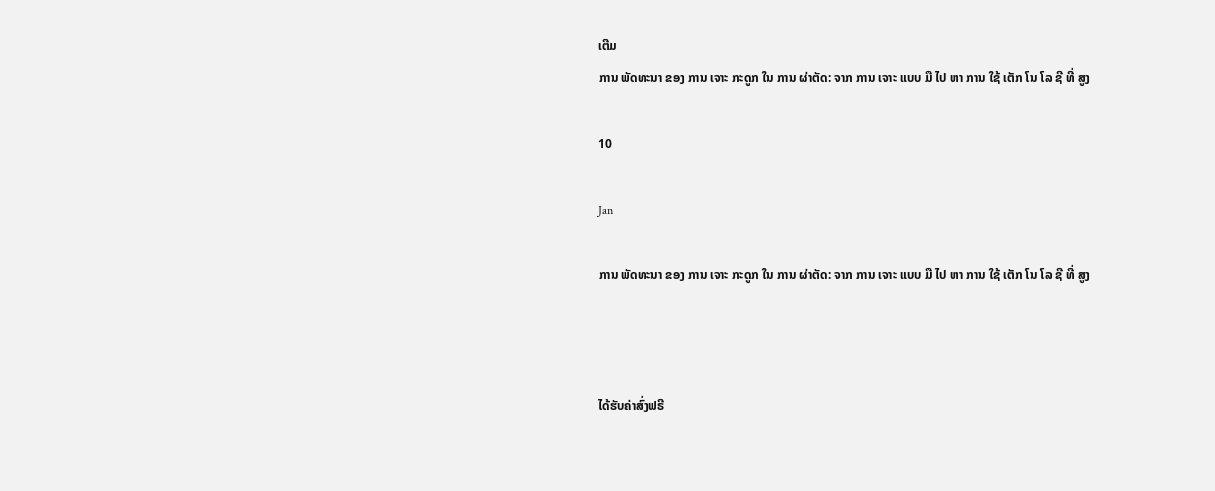ເຕີມ
ການ ພັດທະນາ ຂອງ ການ ເຈາະ ກະດູກ ໃນ ການ ຜ່າຕັດ: ຈາກ ການ ເຈາະ ແບບ ມື ໄປ ຫາ ການ ໃຊ້ ເຕັກ ໂນ ໂລ ຊີ ທີ່ ສູງ

10

Jan

ການ ພັດທະນາ ຂອງ ການ ເຈາະ ກະດູກ ໃນ ການ ຜ່າຕັດ: ຈາກ ການ ເຈາະ ແບບ ມື ໄປ ຫາ ການ ໃຊ້ ເຕັກ ໂນ ໂລ ຊີ ທີ່ ສູງ



ໄດ້ຮັບຄ່າສົ່ງຟຣີ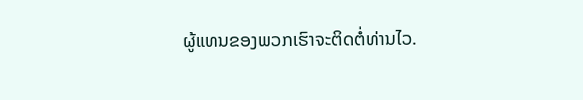ຜູ້ແທນຂອງພວກເຮົາຈະຕິດຕໍ່ທ່ານໄວ.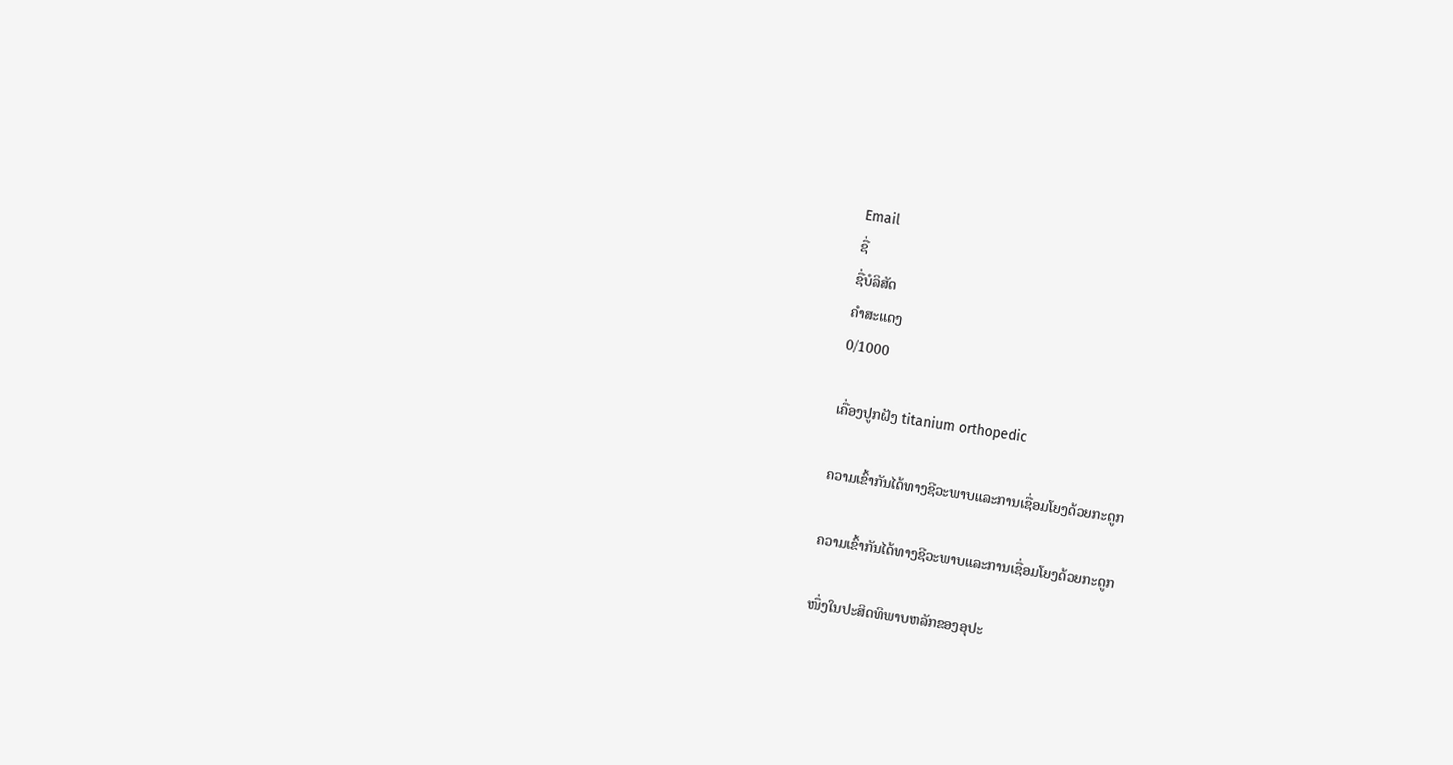Email
ຊື່
ຊື່ບໍລິສັດ
ຄຳສະແດງ
0/1000

ເຄື່ອງປູກຝັງ titanium orthopedic

ຄວາມເຂົ້າກັນໄດ້ທາງຊີວະພາບແລະການເຊື່ອມໂຍງດ້ວຍກະດູກ

ຄວາມເຂົ້າກັນໄດ້ທາງຊີວະພາບແລະການເຊື່ອມໂຍງດ້ວຍກະດູກ

ໜຶ່ງໃນປະສິດທິພາບຫລັກຂອງອຸປະ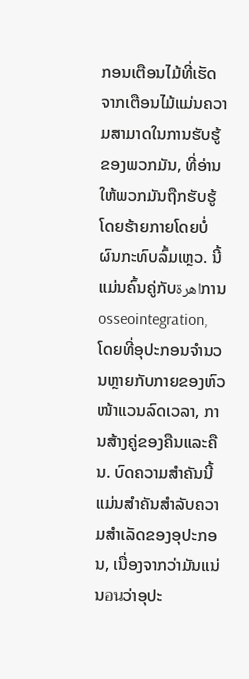ກອນເຕືອນໄມ້ທີ່ເຮັດຈາກເຕືອນໄມ້ແມ່ນຄວາມສາມາດໃນການຮັບຮູ້ຂອງພວກມັນ, ທີ່ອ່ານໃຫ້ພວກມັນຖືກຮັບຮູ້ໂດຍຮ້າຍກາຍໂດຍບໍ່ຜົນກະທົບລົ້ມເຫຼວ. ນີ້ແມ່ນຄົ້ນຄູ່ກັບاهرةການ osseointegration, ໂດຍທີ່ອຸປະກອນຈຳນວນຫຼາຍກັບກາຍຂອງຫົວໜ້າແວນລົດເວລາ, ການສ້າງຄູ່ຂອງຄືນແລະຄືນ. ບົດຄວາມສຳຄັນນີ້ແມ່ນສຳຄັນສຳລັບຄວາມສຳເລັດຂອງອຸປະກອນ, ເນື່ອງຈາກວ່າມັນແນ່ນอนວ່າອຸປະ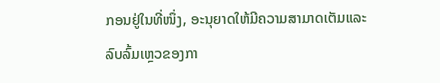ກອນຢູ່ໃນທີ່ໜຶ່ງ, ອະນຸຍາດໃຫ້ມີຄວາມສາມາດເຕັມແລະລົບລົ້ມເຫຼວຂອງກາ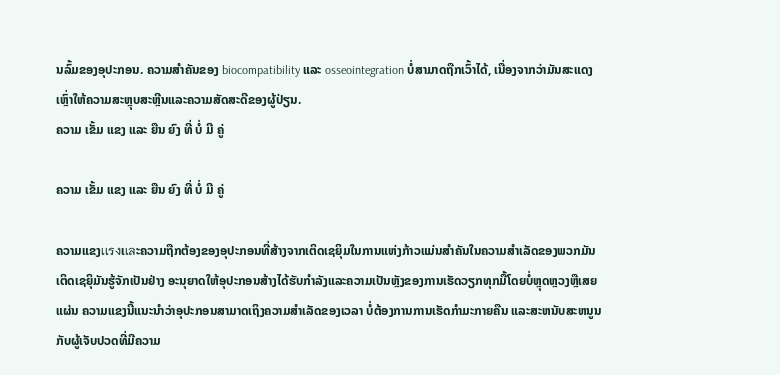ນລົ້ມຂອງອຸປະກອນ. ຄວາມສຳຄັນຂອງ biocompatibility ແລະ osseointegration ບໍ່ສາມາດຖືກເວົ້າໄດ້, ເນື່ອງຈາກວ່າມັນສະແດງເຫຼົ່າໃຫ້ຄວາມສະຫຼຸບສະຫຼີນແລະຄວາມສັດສະດີຂອງຜູ້ປ່ຽນ.
ຄວາມ ເຂັ້ມ ແຂງ ແລະ ຍືນ ຍົງ ທີ່ ບໍ່ ມີ ຄູ່

ຄວາມ ເຂັ້ມ ແຂງ ແລະ ຍືນ ຍົງ ທີ່ ບໍ່ ມີ ຄູ່

ຄວາມແຂງเเรงເเลະຄວາມຖືກຕ້ອງຂອງອຸປະກອນທີ່ສ້າງຈາກເຕິດເຊຍິຸມໃນການແຫ່ງກ້າວແມ່ນສຳຄັນໃນຄວາມສຳເລັດຂອງພວກມັນ ເຕິດເຊຍິຸມັນຮູ້ຈັກເປັນຢ່າງ ອະນຸຍາດໃຫ້ອຸປະກອນສ້າງໄດ້ຮັບກຳລັງແລະຄວາມເປັນຫຼັງຂອງການເຮັດວຽກທຸກມື້ໂດຍບໍ່ຫຼຸດຫຼວງຫຼືເສຍແຜ່ນ ຄວາມແຂງນີ້ແນະນຳວ່າອຸປະກອນສາມາດເຖິງຄວາມສຳເລັດຂອງເວລາ ບໍ່ຕ້ອງການການເຮັດກຳມະກາຍຄືນ ແລະສະຫນັບສະຫນູນກັບຜູ້ເຈັບປວດທີ່ມີຄວາມ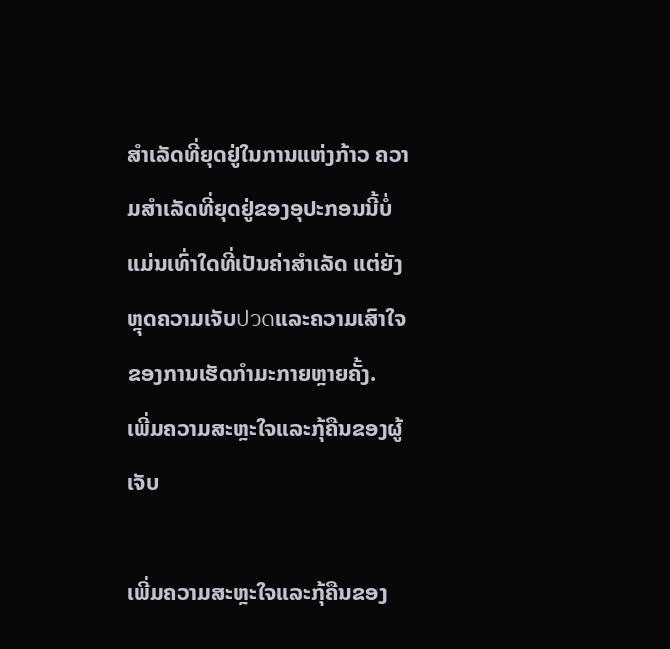ສຳເລັດທີ່ຍຸດຢູ່ໃນການແຫ່ງກ້າວ ຄວາມສຳເລັດທີ່ຍຸດຢູ່ຂອງອຸປະກອນນີ້ບໍ່ແມ່ນເທົ່າໃດທີ່ເປັນຄ່າສຳເລັດ ແຕ່ຍັງຫຼຸດຄວາມເຈັບปวดແລະຄວາມເສົາໃຈຂອງການເຮັດກຳມະກາຍຫຼາຍຄັ້ງ.
ເພີ່ມຄວາມສະຫຼະໃຈແລະກຸ້ຄືນຂອງຜູ້ເຈັບ

ເພີ່ມຄວາມສະຫຼະໃຈແລະກຸ້ຄືນຂອງ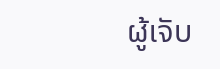ຜູ້ເຈັບ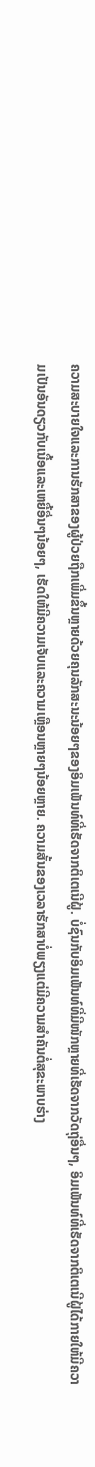ຄວາມສະບາຍໃຈແລະການຮັກສາຂອງຜູ້ປ່ວຍຖືກເພີ່ມຂຶ້ນຫຼາຍດ້ວຍຄຸນລັກສະນະນ້ອຍໆຂອງອິມເພັນທ໌ທີ່ເຮັດຈາກຕິເຕເນີຝູ້. ບໍ່ຊົນກັບອິມເພັນທ໌ທີ່ມີໜັກຫຼາຍທີ່ເຮັດຈາກວັດຖຸ່ອື່ນໆ, ອິມເພັນທ໌ທີ່ເຮັດຈາກຕິເຕເນີຝູ້ໄດ້ກາຍໃຫ້ມີຄວາມເປັນອັນດຽວກັບເນື້ອແລະເຫຍື້ອື່ນໆນ້ອຍໆ, ເຮັດໃຫ້ມີຄວາມເຈັບແລະຄວາມເຫຼືອນຫຼາຍໆນ້ອຍຫຼາຍ. ຄວາມສັ້ນຂອງເວລາຮັກສາບໍ່ພຽງແຕ່ມີຄວາມສຳຄັນຕໍ່ສຸຂະພາບຮ່າງ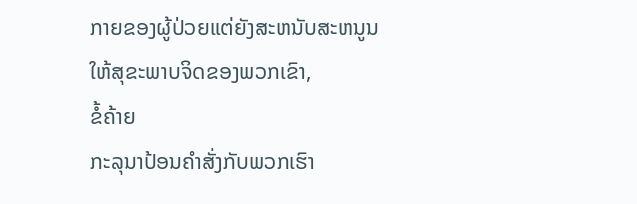ກາຍຂອງຜູ້ປ່ວຍແຕ່ຍັງສະຫນັບສະຫນູນໃຫ້ສຸຂະພາບຈິດຂອງພວກເຂົາ,
ຂໍ້ຄ້າຍ
ກະລຸນາປ້ອນຄຳສັ່ງກັບພວກເຮົາ